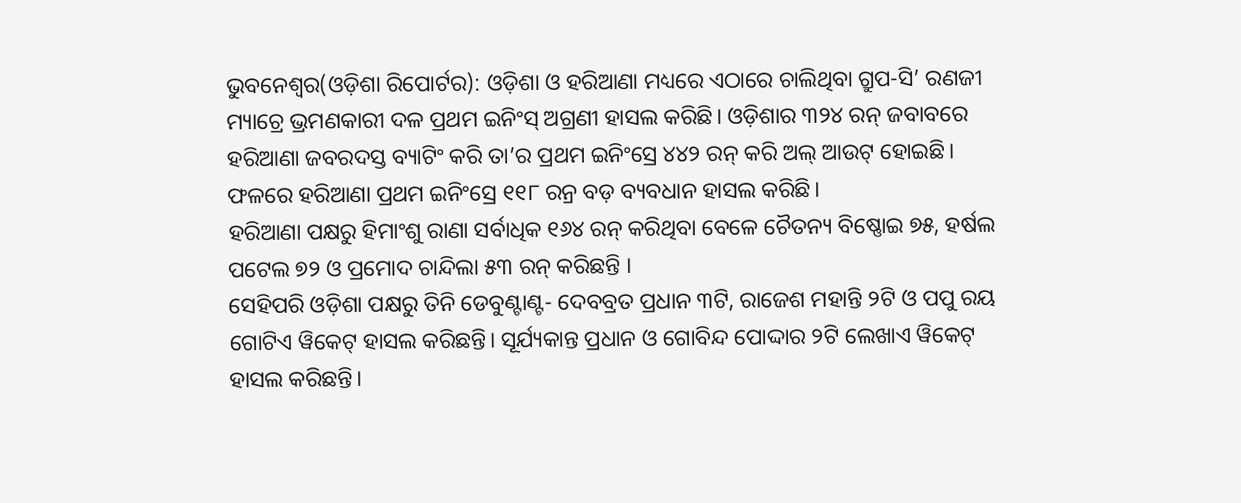ଭୁବନେଶ୍ୱର(ଓଡ଼ିଶା ରିପୋର୍ଟର): ଓଡ଼ିଶା ଓ ହରିଆଣା ମଧ୍ୟରେ ଏଠାରେ ଚାଲିଥିବା ଗ୍ରୁପ-ସି’ ରଣଜୀ ମ୍ୟାଚ୍ରେ ଭ୍ରମଣକାରୀ ଦଳ ପ୍ରଥମ ଇନିଂସ୍ ଅଗ୍ରଣୀ ହାସଲ କରିଛି। ଓଡ଼ିଶାର ୩୨୪ ରନ୍ ଜବାବରେ ହରିଆଣା ଜବରଦସ୍ତ ବ୍ୟାଟିଂ କରି ତା’ର ପ୍ରଥମ ଇନିଂସ୍ରେ ୪୪୨ ରନ୍ କରି ଅଲ୍ ଆଉଟ୍ ହୋଇଛି। ଫଳରେ ହରିଆଣା ପ୍ରଥମ ଇନିଂସ୍ରେ ୧୧୮ ରନ୍ର ବଡ଼ ବ୍ୟବଧାନ ହାସଲ କରିଛି।
ହରିଆଣା ପକ୍ଷରୁ ହିମାଂଶୁ ରାଣା ସର୍ବାଧିକ ୧୬୪ ରନ୍ କରିଥିବା ବେଳେ ଚୈତନ୍ୟ ବିଷ୍ଣୋଇ ୭୫, ହର୍ଷଲ ପଟେଲ ୭୨ ଓ ପ୍ରମୋଦ ଚାନ୍ଦିଲା ୫୩ ରନ୍ କରିଛନ୍ତି ।
ସେହିପରି ଓଡ଼ିଶା ପକ୍ଷରୁ ତିନି ଡେବୁଣ୍ଟାଣ୍ଟ- ଦେବବ୍ରତ ପ୍ରଧାନ ୩ଟି, ରାଜେଶ ମହାନ୍ତି ୨ଟି ଓ ପପୁ ରୟ ଗୋଟିଏ ୱିକେଟ୍ ହାସଲ କରିଛନ୍ତି। ସୂର୍ଯ୍ୟକାନ୍ତ ପ୍ରଧାନ ଓ ଗୋବିନ୍ଦ ପୋଦ୍ଦାର ୨ଟି ଲେଖାଏ ୱିକେଟ୍ ହାସଲ କରିଛନ୍ତି।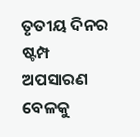ତୃତୀୟ ଦିନର ଷ୍ଟମ୍ପ ଅପସାରଣ ବେଳକୁ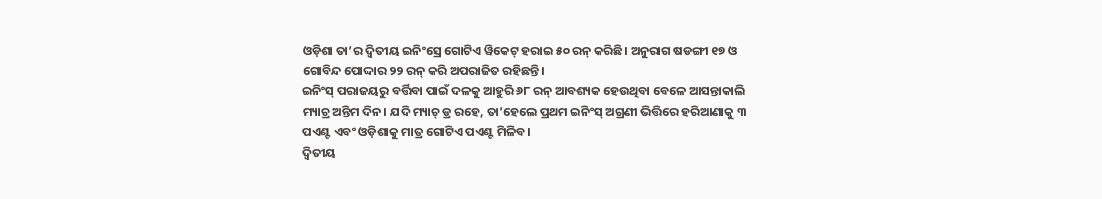ଓଡ଼ିଶା ତା’ର ଦ୍ୱିତୀୟ ଇନିଂସ୍ରେ ଗୋଟିଏ ୱିକେଟ୍ ହରାଇ ୫୦ ରନ୍ କରିଛି। ଅନୁରାଗ ଷଡଙ୍ଗୀ ୧୭ ଓ ଗୋବିନ୍ଦ ପୋଦ୍ଦାର ୨୨ ରନ୍ କରି ଅପରାଜିତ ରହିଛନ୍ତି।
ଇନିଂସ୍ ପରାଜୟରୁ ବର୍ତ୍ତିବା ପାଇଁ ଦଳକୁ ଆହୁରି ୬୮ ରନ୍ ଆବଶ୍ୟକ ହେଉଥିବା ବେଳେ ଆସନ୍ତାକାଲି ମ୍ୟାଚ୍ର ଅନ୍ତିମ ଦିନ। ଯଦି ମ୍ୟାଚ୍ ଡ୍ର ରହେ, ତା’ହେଲେ ପ୍ରଥମ ଇନିଂସ୍ ଅଗ୍ରଣୀ ଭିତ୍ତିରେ ହରିଆଣାକୁ ୩ ପଏଣ୍ଟ ଏବଂ ଓଡ଼ିଶାକୁ ମାତ୍ର ଗୋଟିଏ ପଏଣ୍ଟ ମିଳିବ।
ଦ୍ୱିତୀୟ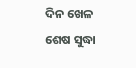ଦିନ ଖେଳ ଶେଷ ସୁଦ୍ଧା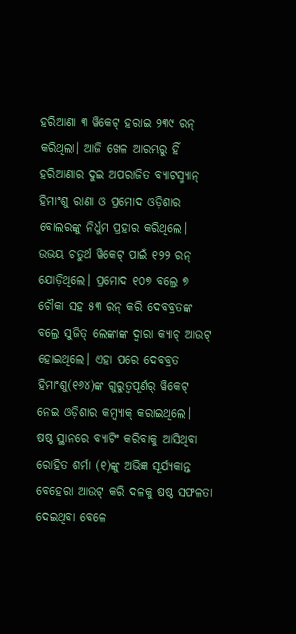ହରିଆଣା ୩ ୱିକେଟ୍ ହରାଇ ୨୩୯ ରନ୍ କରିଥିଲା। ଆଜି ଖେଳ ଆରମ୍ଭରୁ ହିଁ ହରିଆଣାର ଦୁଇ ଅପରାଜିତ ବ୍ୟାଟସ୍ମ୍ୟାନ୍ ହିମାଂଶୁ ରାଣା ଓ ପ୍ରମୋଦ ଓଡ଼ିଶାର ବୋଲରଙ୍କୁ ନିର୍ଧୁମ ପ୍ରହାର କରିଥିଲେ। ଉଭୟ ଚତୁର୍ଥ ୱିକେଟ୍ ପାଇଁ ୧୨୨ ରନ୍ ଯୋଡ଼ିଥିଲେ। ପ୍ରମୋଦ ୧୦୭ ବଲ୍ରେ ୭ ଚୌକା ସହ ୫୩ ରନ୍ କରି ଦେବବ୍ରତଙ୍କ ବଲ୍ରେ ସୁଜିତ୍ ଲେଙ୍କାଙ୍କ ଦ୍ୱାରା କ୍ୟାଚ୍ ଆଉଟ୍ ହୋଇଥିଲେ। ଏହା ପରେ ଦେବବ୍ରତ ହିମାଂଶୁ(୧୬୪)ଙ୍କ ଗୁରୁତ୍ୱପୂର୍ଣର୍ ୱିକେଟ୍ ନେଇ ଓଡ଼ିଶାର କମ୍ବ୍ୟାକ୍ କରାଇଥିଲେ।
ଷଷ୍ଠ ସ୍ଥାନରେ ବ୍ୟାଟିଂ କରିବାକୁ ଆସିଥିବା ରୋହିତ ଶର୍ମା (୧)ଙ୍କୁ ଅଭିଜ୍ଞ ସୂର୍ଯ୍ୟକାନ୍ତ ବେହେରା ଆଉଟ୍ କରି ଦଳକୁ ଷଷ୍ଠ ସଫଳତା ଦେଇଥିବା ବେଳେ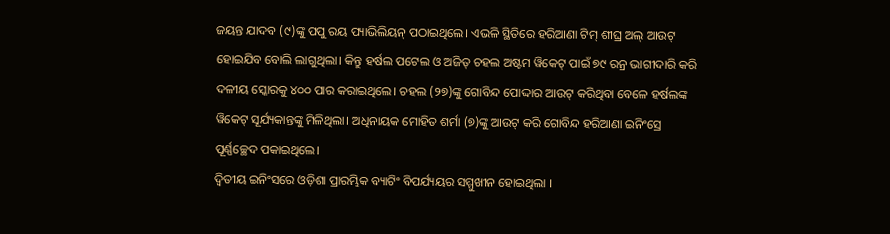ଜୟନ୍ତ ଯାଦବ (୯)ଙ୍କୁ ପପୁ ରୟ ପ୍ୟାଭିଲିୟନ୍ ପଠାଇଥିଲେ। ଏଭଳି ସ୍ଥିତିରେ ହରିଆଣା ଟିମ୍ ଶୀଘ୍ର ଅଲ୍ ଆଉଟ୍ ହୋଇଯିବ ବୋଲି ଲାଗୁଥିଲା। କିନ୍ତୁ ହର୍ଷଲ ପଟେଲ ଓ ଅଜିତ୍ ଚହଲ ଅଷ୍ଟମ ୱିକେଟ୍ ପାଇଁ ୭୯ ରନ୍ର ଭାଗୀଦାରି କରି ଦଳୀୟ ସ୍କୋରକୁ ୪୦୦ ପାର କରାଇଥିଲେ। ଚହଲ (୨୭)ଙ୍କୁ ଗୋବିନ୍ଦ ପୋଦ୍ଦାର ଆଉଟ୍ କରିଥିବା ବେଳେ ହର୍ଷଲଙ୍କ ୱିକେଟ୍ ସୂର୍ଯ୍ୟକାନ୍ତଙ୍କୁ ମିଳିଥିଲା। ଅଧିନାୟକ ମୋହିତ ଶର୍ମା (୭)ଙ୍କୁ ଆଉଟ୍ କରି ଗୋବିନ୍ଦ ହରିଆଣା ଇନିଂସ୍ରେ ପୂର୍ଣ୍ଣଚ୍ଛେଦ ପକାଇଥିଲେ।
ଦ୍ୱିତୀୟ ଇନିଂସରେ ଓଡ଼ିଶା ପ୍ରାରମ୍ଭିକ ବ୍ୟାଟିଂ ବିପର୍ଯ୍ୟୟର ସମ୍ମୁଖୀନ ହୋଇଥିଲା ।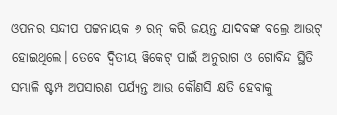ଓପନର ସନ୍ଦୀପ ପଟ୍ଟନାୟକ ୬ ରନ୍ କରି ଜୟନ୍ତ ଯାଦବଙ୍କ ବଲ୍ରେ ଆଉଟ୍ ହୋଇଥିଲେ। ତେବେ ଦ୍ୱିତୀୟ ୱିକେଟ୍ ପାଇଁ ଅନୁରାଗ ଓ ଗୋବିନ୍ଦ ସ୍ଥିତି ସମ୍ଭାଳି ଷ୍ଟମ୍ପ ଅପସାରଣ ପର୍ଯ୍ୟନ୍ତ ଆଉ କୌଣସି କ୍ଷତି ହେବାକୁ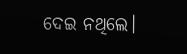ଦେଇ ନଥିଲେ।